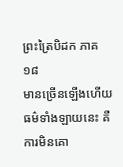ព្រះត្រៃបិដក ភាគ ១៨
មានច្រើនឡើងហើយ ធម៌ទាំងឡាយនេះ គឺការមិនគោ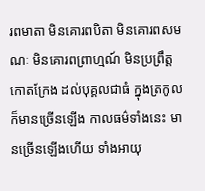រពមាតា មិនគោរពបិតា មិនគោរពសមណៈ មិនគោរពព្រាហ្មណ៍ មិនប្រព្រឹត្តកោតក្រែង ដល់បុគ្គលជាធំ ក្នុងត្រកូល ក៏មានច្រើនឡើង កាលធម៌ទាំងនេះ មានច្រើនឡើងហើយ ទាំងអាយុ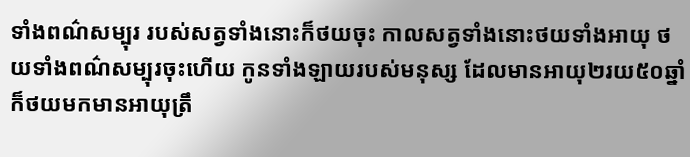ទាំងពណ៌សម្បុរ របស់សត្វទាំងនោះក៏ថយចុះ កាលសត្វទាំងនោះថយទាំងអាយុ ថយទាំងពណ៌សម្បុរចុះហើយ កូនទាំងឡាយរបស់មនុស្ស ដែលមានអាយុ២រយ៥០ឆ្នាំ ក៏ថយមកមានអាយុត្រឹ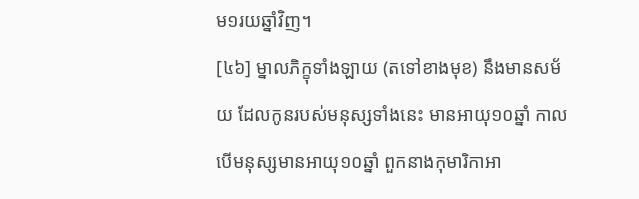ម១រយឆ្នាំវិញ។
[៤៦] ម្នាលភិក្ខុទាំងឡាយ (តទៅខាងមុខ) នឹងមានសម័យ ដែលកូនរបស់មនុស្សទាំងនេះ មានអាយុ១០ឆ្នាំ កាលបើមនុស្សមានអាយុ១០ឆ្នាំ ពួកនាងកុមារិកាអា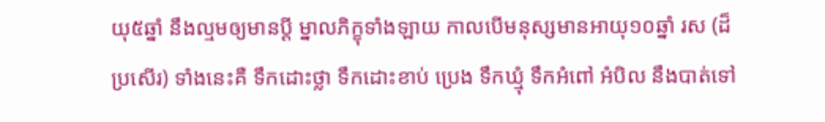យុ៥ឆ្នាំ នឹងល្មមឲ្យមានប្តី ម្នាលភិក្ខុទាំងឡាយ កាលបើមនុស្សមានអាយុ១០ឆ្នាំ រស (ដ៏ប្រសើរ) ទាំងនេះគឺ ទឹកដោះថ្លា ទឹកដោះខាប់ ប្រេង ទឹកឃ្មុំ ទឹកអំពៅ អំបិល នឹងបាត់ទៅ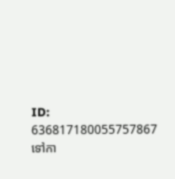ID: 636817180055757867
ទៅកា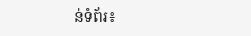ន់ទំព័រ៖